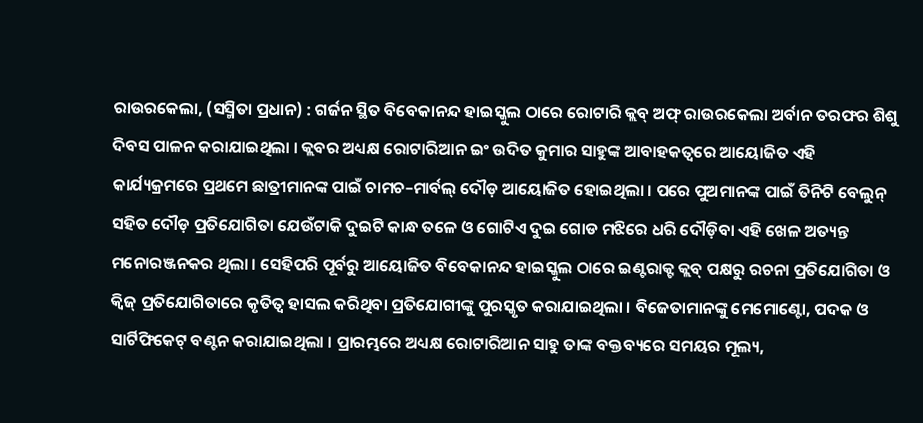ରାଉରକେଲା, (ସସ୍ମିତା ପ୍ରଧାନ) : ଗର୍ଜନ ସ୍ଥିତ ବିବେକାନନ୍ଦ ହାଇସ୍କୁଲ ଠାରେ ରୋଟାରି କ୍ଲବ୍ ଅଫ୍ ରାଉରକେଲା ଅର୍ବାନ ତରଫର ଶିଶୁ ଦିବସ ପାଳନ କରାଯାଇଥିଲା । କ୍ଲବର ଅଧ୍ୟକ୍ଷ ରୋଟାରିଆନ ଇଂ ଉଦିତ କୁମାର ସାହୁଙ୍କ ଆବାହକତ୍ୱରେ ଆୟୋଜିତ ଏହି କାର୍ଯ୍ୟକ୍ରମରେ ପ୍ରଥମେ ଛାତ୍ରୀମାନଙ୍କ ପାଇଁ ଚାମଚ–ମାର୍ବଲ୍ ଦୌଡ଼ ଆୟୋଜିତ ହୋଇଥିଲା । ପରେ ପୁଅମାନଙ୍କ ପାଇଁ ତିନିଟି ବେଲୁନ୍ ସହିତ ଦୌଡ଼ ପ୍ରତିଯୋଗିତା ଯେଉଁଟାକି ଦୁଇଟି କାନ୍ଧ ତଳେ ଓ ଗୋଟିଏ ଦୁଇ ଗୋଡ ମଝିରେ ଧରି ଦୌଡ଼ିବା ଏହି ଖେଳ ଅତ୍ୟନ୍ତ ମନୋରଞ୍ଜନକର ଥିଲା । ସେହିପରି ପୂର୍ବରୁ ଆୟୋଜିତ ବିବେକାନନ୍ଦ ହାଇସ୍କୁଲ ଠାରେ ଇଣ୍ଟରାକ୍ଟ କ୍ଲବ୍ ପକ୍ଷରୁ ରଚନା ପ୍ରତିଯୋଗିତା ଓ କ୍ୱିଜ୍ ପ୍ରତିଯୋଗିତାରେ କୃତିତ୍ୱ ହାସଲ କରିଥିବା ପ୍ରତିଯୋଗୀଙ୍କୁ ପୁରସ୍କୃତ କରାଯାଇଥିଲା । ବିଜେତାମାନଙ୍କୁ ମେମୋଣ୍ଟୋ, ପଦକ ଓ ସାର୍ଟିଫିକେଟ୍ ବଣ୍ଟନ କରାଯାଇଥିଲା । ପ୍ରାରମ୍ଭରେ ଅଧ୍ୟକ୍ଷ ରୋଟାରିଆନ ସାହୁ ତାଙ୍କ ବକ୍ତବ୍ୟରେ ସମୟର ମୂଲ୍ୟ,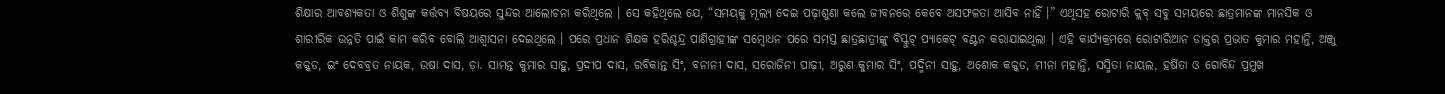ଶିକ୍ଷାର ଆବଶ୍ୟକତା ଓ ଶିଶୁଙ୍କ କର୍ତ୍ତବ୍ୟ ବିଷୟରେ ସୁନ୍ଦର ଆଲୋଚନା କରିଥିଲେ । ସେ କହିଥିଲେ ଯେ, “ସମୟକୁ ମୂଲ୍ୟ ଦେଇ ପଢ଼ାଶୁଣା କଲେ ଜୀବନରେ କେବେ ଅସଫଳତା ଆସିବ ନାହିଁ ।” ଏଥିସହ ରୋଟାରି କ୍ଲବ୍ ସବୁ ସମୟରେ ଛାତ୍ରମାନଙ୍କ ମାନସିକ ଓ ଶାରୀରିକ ଉନ୍ନତି ପାଇଁ କାମ କରିବ ବୋଲି ଆଶ୍ୱାସନା ଦେଇଥିଲେ । ପରେ ପ୍ରଧାନ ଶିକ୍ଷକ ହରିଶ୍ଚନ୍ଦ୍ର ପାଣିଗ୍ରାହୀଙ୍କ ସମ୍ବୋଧନ ପରେ ସମସ୍ତ ଛାତ୍ରଛାତ୍ରୀଙ୍କୁ ବିସ୍କୁଟ୍ ପ୍ୟାକେଟ୍ ବଣ୍ଟନ କରାଯାଇଥିଲା । ଏହି କାର୍ଯ୍ୟକ୍ରମରେ ରୋଟାରିଆନ ଡାକ୍ତର ପ୍ରଭାତ କୁମାର ମହାନ୍ତି, ଅଞ୍ଜୁ କକ୍କଡ, ଇଂ ଦେବବ୍ରତ ନାୟକ, ଉଷା ଦାସ, ଡ଼ା. ସାମନ୍ତ କୁମାର ସାହୁ, ପ୍ରଦୀପ ଦାସ, ରବିକାନ୍ତ ସିଂ, ବନାନୀ ଦାସ, ସରୋଜିନୀ ପାଢ଼ୀ, ଅରୁଣ କୁମାର ସିଂ, ପଦ୍ମିନୀ ସାହୁ, ଅଶୋକ କକ୍କଡ, ମୀନା ମହାନ୍ତି, ସସ୍ମିତା ନାୟଲ, ହର୍ଷିତା ଓ ଗୋବିନ୍ଦ ପ୍ରମୁଖ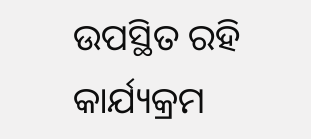ଉପସ୍ଥିତ ରହି କାର୍ଯ୍ୟକ୍ରମ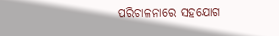ପରିଚାଳନାରେ ସହଯୋଗ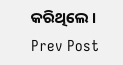କରିଥିଲେ ।
Prev Post